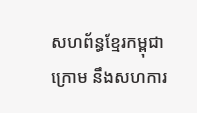សហព័ន្ធខ្មែរកម្ពុជាក្រោម នឹងសហការ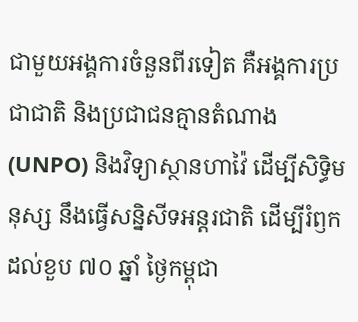ជាមួយអង្គការចំនួនពីរទៀត គឺអង្គការប្រជាជាតិ និងប្រជាជនគ្មានតំណាង (UNPO) និងវិទ្យាស្ថានហាវ៉ៃ ដើម្បីសិទ្ធិមនុស្ស នឹងធ្វើសន្និសីទអន្តរជាតិ ដើម្បីរំឭកដល់ខួប ៧០ ឆ្នាំ ថ្ងៃកម្ពុជា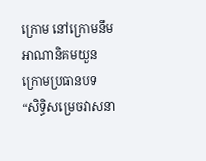ក្រោម នៅក្រោមនឹមអាណានិគមយួន ក្រោមប្រធានបទ “សិទ្ធិសម្រេចវាសនា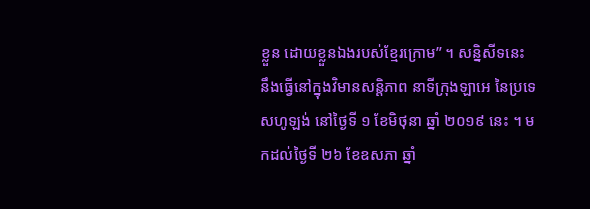ខ្លួន ដោយខ្លួនឯងរបស់ខ្មែរក្រោម” ។ សន្និសីទនេះ នឹងធ្វើនៅក្នុងវិមានសន្តិភាព នាទីក្រុងឡាអេ នៃប្រទេសហូឡង់ នៅថ្ងៃទី ១ ខែមិថុនា ឆ្នាំ ២០១៩ នេះ ។ មកដល់ថ្ងៃទី ២៦ ខែឧសភា ឆ្នាំ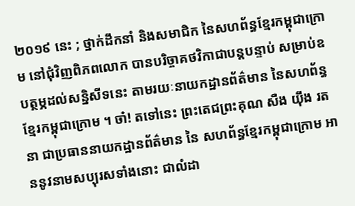២០១៩ នេះ ; ថ្នាក់ដឹកនាំ និងសមាជិក នៃសហព័ន្ធខ្មែរកម្ពុជាក្រោម នៅជុំវិញពិភពលោក បានបរិច្ចាគថវិកាជាបន្តបន្ទាប់ សម្រាប់ឧបត្ថម្ភដល់សន្និសីទនេះ តាមរយៈនាយកដ្ឋានព័ត៌មាន នៃសហព័ន្ធខ្មែរកម្ពុជាក្រោម ។ ចា៎! តទៅនេះ ព្រះតេជព្រះគុណ សឺង យ៉ឹង រតនា ជាប្រធាននាយកដ្ឋានព័ត៌មាន នៃ សហព័ន្ធខ្មែរកម្ពុជាក្រោម អាននូវនាមសប្បុរសទាំងនោះ ជាលំដា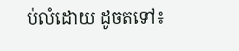ប់លំដោយ ដូចតទៅ៖